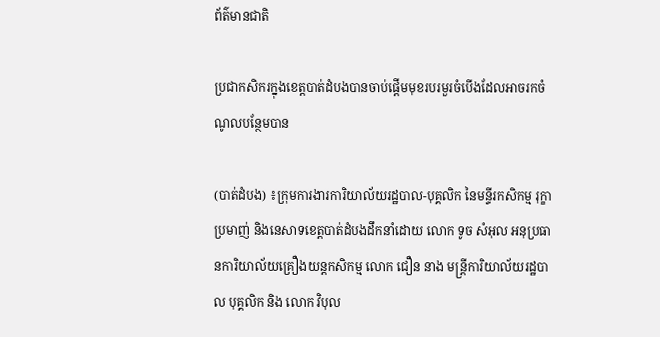ព័ត៌មានជាតិ

ប្រជាកសិករក្នុងខេត្តបាត់ដំបងបានចាប់ផ្តើមមុខរបរមួរចំបើងដែលអាចរកចំណូលបន្ថែមបាន

(បាត់ដំបង) ៖ក្រុមការងារការិយាល័យរដ្ឋបាល-បុគ្គលិក នៃមន្ទីរកសិកម្ម រុក្ខាប្រមាញ់ និងនេសាទខេត្តបាត់ដំបងដឹកនាំដោយ លោក ទូច សំអុល អនុប្រធានការិយាល័យគ្រឿងយន្តកសិកម្ម លោក ជឿន នាង មន្រ្តីការិយាល័យរដ្ឋបាល បុគ្គលិក និង លោក វិបុល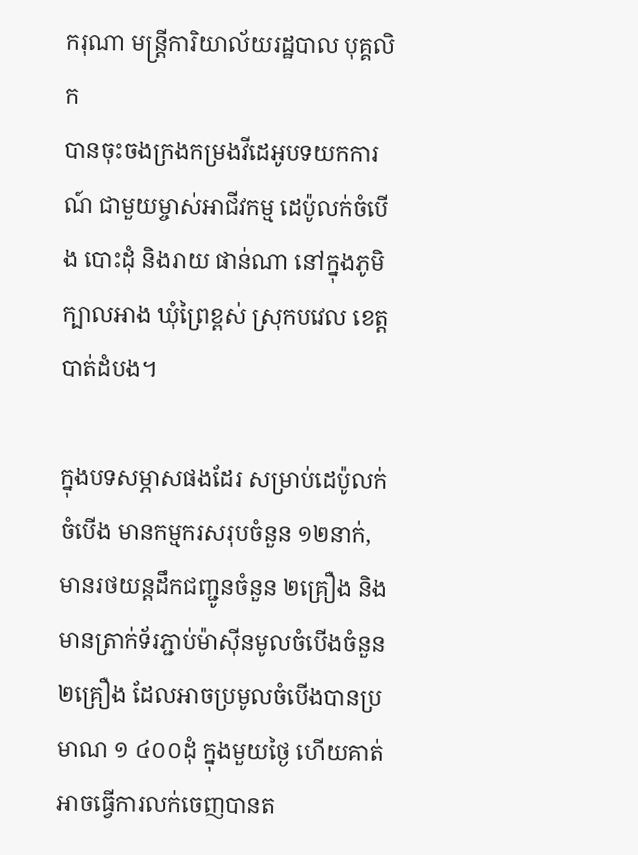ករុណា មន្រ្តីការិយាល័យរដ្ឋបាល បុគ្គលិក
បានចុះចងក្រងកម្រងវីដេអូបទយកការណ៍ ជាមួយម្ចាស់អាជីវកម្ម ដេប៉ូលក់ចំបើង បោះដុំ និងរាយ ផាន់ណា នៅក្នុងភូមិក្បាលអាង ឃុំព្រៃខ្ពស់ ស្រុកបវេល ខេត្តបាត់ដំបង។

ក្នុងបទសម្ភាសផងដែរ សម្រាប់ដេប៉ូលក់ចំបើង មានកម្មករសរុបចំនួន ១២នាក់, មានរថយន្តដឹកជញ្ជូនចំនួន ២គ្រឿង និងមានត្រាក់ទ័រភ្ជាប់ម៉ាស៊ីនមូលចំបើងចំនួន ២គ្រឿង ដែលអាចប្រមូលចំបើងបានប្រមាណ ១ ៤០០ដុំ ក្នុងមួយថ្ងៃ ហើយគាត់អាចធ្វើការលក់ចេញបានត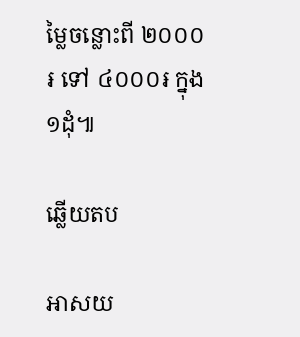ម្លៃចន្លោះពី ២០០០៛ ទៅ ៤០០០៛ ក្នុង១ដុំ៕

ឆ្លើយតប

អាសយ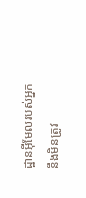ដ្ឋានអ៊ីមែលរបស់អ្នកនឹងមិនត្រូវ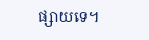ផ្សាយទេ។